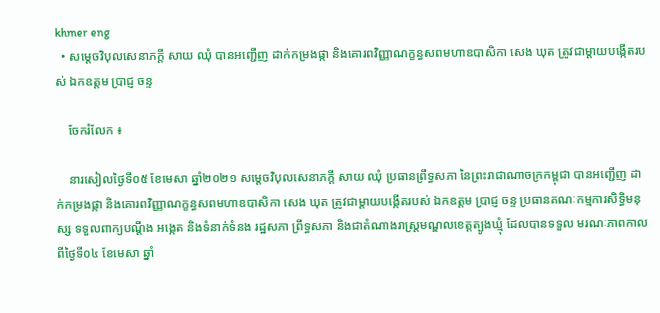khmer eng
  • សម្តេចវិបុលសេនាភក្តី សាយ ឈុំ បានអញ្ជើញ ដាក់កម្រងផ្កា និងគោរពវិញ្ញាណក្ខន្ធសពមហាឧបាសិកា សេង ឃុត ត្រូវជាម្តាយបង្កើតរបស់ ឯកឧត្តម ប្រាជ្ញ ចន្ទ

    ចែករំលែក ៖

    នារសៀលថ្ងៃទី០៥ ខែមេសា ឆ្នាំ២០២១ សម្តេចវិបុលសេនាភក្តី សាយ ឈុំ ប្រធានព្រឹទ្ធសភា នៃព្រះរាជាណាចក្រកម្ពុជា បានអញ្ជើញ ដាក់កម្រងផ្កា និងគោរពវិញ្ញាណក្ខន្ធសពមហាឧបាសិកា សេង ឃុត ត្រូវជាម្តាយបង្កើតរបស់ ឯកឧត្តម ប្រាជ្ញ ចន្ទ ប្រធានគណៈកម្មការសិទ្ធិមនុស្ស ទទួលពាក្យបណ្តឹង អង្កេត និងទំនាក់ទំនង រដ្ឋសភា ព្រឹទ្ធសភា និងជាតំណាងរាស្រ្តមណ្ឌលខេត្តត្បូងឃ្មុំ ដែលបានទទួល មរណៈភាពកាលពីថ្ងៃទី០៤ ខែមេសា ឆ្នាំ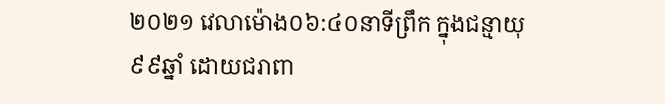២០២១ វេលាម៉ោង០៦:៤០នាទីព្រឹក ក្នុងជន្មាយុ៩៩ឆ្នាំ ដោយជរាពា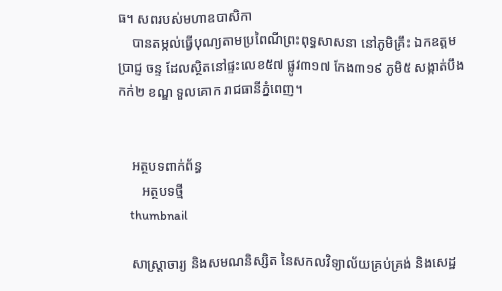ធ។ សពរបស់មហាឧបាសិកា
    បានតម្កល់ធ្វើបុណ្យតាមប្រពៃណីព្រះពុទ្ធសាសនា នៅភូមិគ្រឹះ ឯកឧត្តម ប្រាជ្ញ ចន្ទ ដែលស្ថិតនៅផ្ទះលេខ៥៧ ផ្លូវ៣១៧ កែង៣១៩ ភូមិ៥ សង្កាត់បឹងកក់២ ខណ្ឌ ទួលគោក រាជធានីភ្នំពេញ។


    អត្ថបទពាក់ព័ន្ធ
       អត្ថបទថ្មី
    thumbnail

    សាស្រ្តាចារ្យ និងសមណនិស្សិត នៃសកលវិទ្យាល័យគ្រប់គ្រង់ និងសេដ្ឋ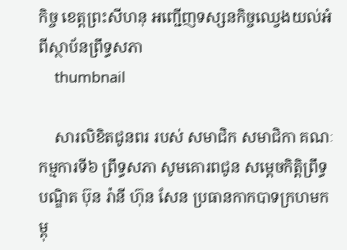កិច្ច ខេត្តព្រះសីហនុ អញ្ជើញទស្សនកិច្ចឈ្វេងយល់អំពីស្ថាប័នព្រឹទ្ធសភា
    thumbnail

    សារលិខិតជូនពរ របស់ សមាជិក សមាជិកា គណៈកម្មការទី៦ ព្រឹទ្ធសភា សូមគោរពជូន សម្តេចកិត្តិព្រឹទ្ធបណ្ឌិត ប៊ុន រ៉ានី ហ៊ុន សែន ប្រធានកាកបាទក្រហមកម្ពុ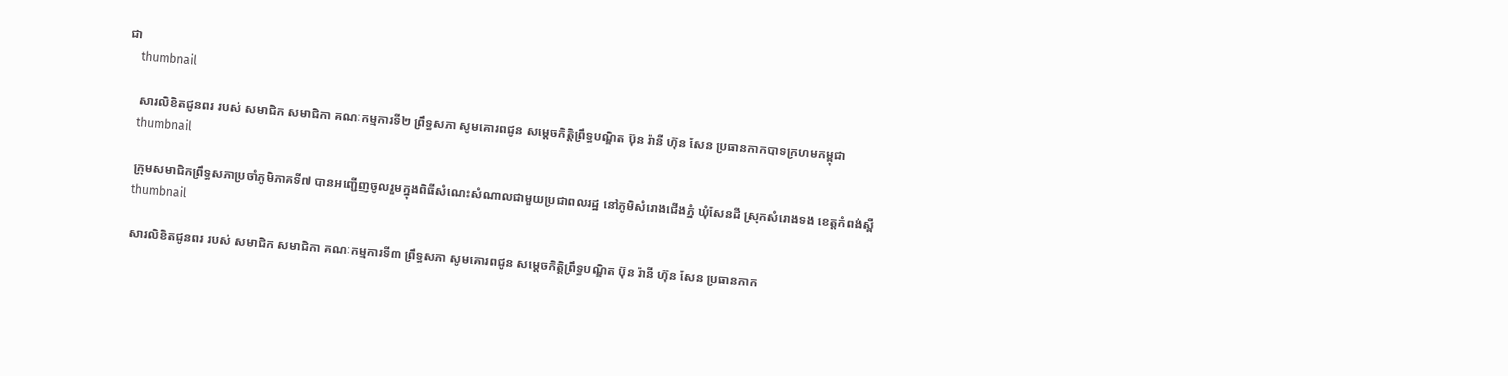ជា
    thumbnail

    សារលិខិតជូនពរ របស់ សមាជិក សមាជិកា គណៈកម្មការទី២ ព្រឹទ្ធសភា សូមគោរពជូន សម្តេចកិត្តិព្រឹទ្ធបណ្ឌិត ប៊ុន រ៉ានី ហ៊ុន សែន ប្រធានកាកបាទក្រហមកម្ពុជា
    thumbnail

    ក្រុមសមាជិកព្រឹទ្ធសភាប្រចាំភូមិភាគទី៧ បានអញ្ជើញចូលរួមក្នុងពិធីសំណេះសំណាលជាមួយប្រជាពលរដ្ឋ នៅភូមិសំរោងជើងភ្នំ ឃុំសែនដី ស្រុកសំរោងទង ខេត្តកំពង់ស្ពឺ
    thumbnail

    សារលិខិតជូនពរ របស់ សមាជិក សមាជិកា គណៈកម្មការទី៣ ព្រឹទ្ធសភា សូមគោរពជូន សម្តេចកិត្តិព្រឹទ្ធបណ្ឌិត ប៊ុន រ៉ានី ហ៊ុន សែន ប្រធានកាក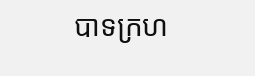បាទក្រហ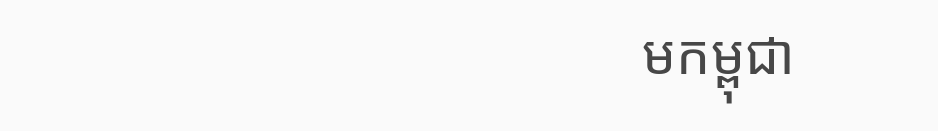មកម្ពុជា